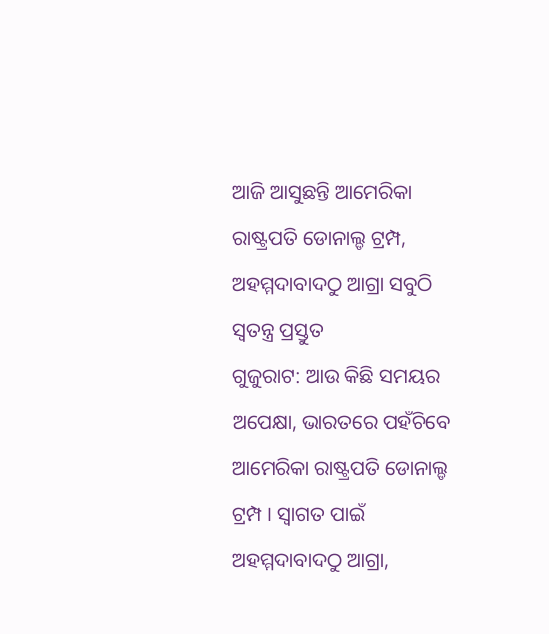ଆଜି ଆସୁଛନ୍ତି ଆମେରିକା ରାଷ୍ଟ୍ରପତି ଡୋନାଲ୍ଡ ଟ୍ରମ୍ପ, ଅହମ୍ମଦାବାଦଠୁ ଆଗ୍ରା ସବୁଠି ସ୍ୱତନ୍ତ୍ର ପ୍ରସ୍ତୁତ
ଗୁଜୁରାଟ: ଆଉ କିଛି ସମୟର ଅପେକ୍ଷା, ଭାରତରେ ପହଁଚିବେ ଆମେରିକା ରାଷ୍ଟ୍ରପତି ଡୋନାଲ୍ଡ ଟ୍ରମ୍ପ । ସ୍ୱାଗତ ପାଇଁ ଅହମ୍ମଦାବାଦଠୁ ଆଗ୍ରା,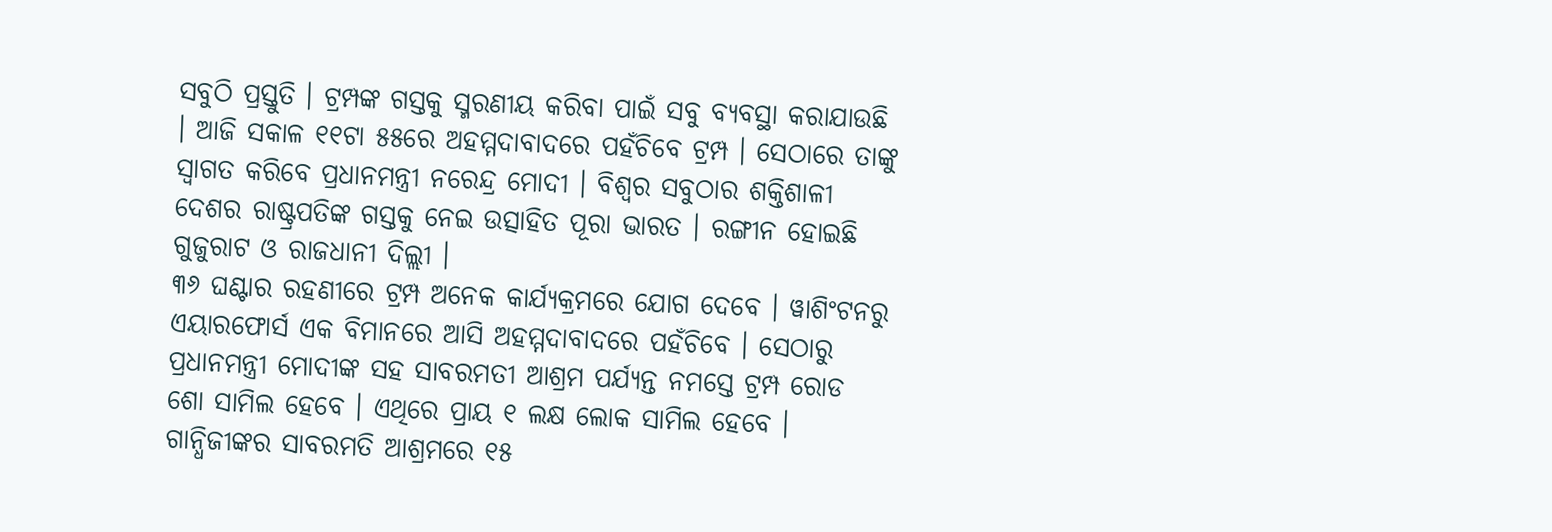ସବୁଠି ପ୍ରସ୍ତୁତି । ଟ୍ରମ୍ପଙ୍କ ଗସ୍ତକୁ ସ୍ମରଣୀୟ କରିବା ପାଇଁ ସବୁ ବ୍ୟବସ୍ଥା କରାଯାଉଛି । ଆଜି ସକାଳ ୧୧ଟା ୫୫ରେ ଅହମ୍ମଦାବାଦରେ ପହଁଚିବେ ଟ୍ରମ୍ପ । ସେଠାରେ ତାଙ୍କୁ ସ୍ୱାଗତ କରିବେ ପ୍ରଧାନମନ୍ତ୍ରୀ ନରେନ୍ଦ୍ର ମୋଦୀ । ବିଶ୍ୱର ସବୁଠାର ଶକ୍ତିଶାଳୀ ଦେଶର ରାଷ୍ଟ୍ରପତିଙ୍କ ଗସ୍ତକୁ ନେଇ ଉତ୍ସାହିତ ପୂରା ଭାରତ । ରଙ୍ଗୀନ ହୋଇଛି ଗୁଜୁରାଟ ଓ ରାଜଧାନୀ ଦିଲ୍ଲୀ ।
୩୬ ଘଣ୍ଟାର ରହଣୀରେ ଟ୍ରମ୍ପ ଅନେକ କାର୍ଯ୍ୟକ୍ରମରେ ଯୋଗ ଦେବେ । ୱାଶିଂଟନରୁ ଏୟାରଫୋର୍ସ ଏକ ବିମାନରେ ଆସି ଅହମ୍ମଦାବାଦରେ ପହଁଚିବେ । ସେଠାରୁ ପ୍ରଧାନମନ୍ତ୍ରୀ ମୋଦୀଙ୍କ ସହ ସାବରମତୀ ଆଶ୍ରମ ପର୍ଯ୍ୟନ୍ତ ନମସ୍ତେ ଟ୍ରମ୍ପ ରୋଡ ଶୋ ସାମିଲ ହେବେ । ଏଥିରେ ପ୍ରାୟ ୧ ଲକ୍ଷ ଲୋକ ସାମିଲ ହେବେ । ଗାନ୍ଧିଜୀଙ୍କର ସାବରମତି ଆଶ୍ରମରେ ୧୫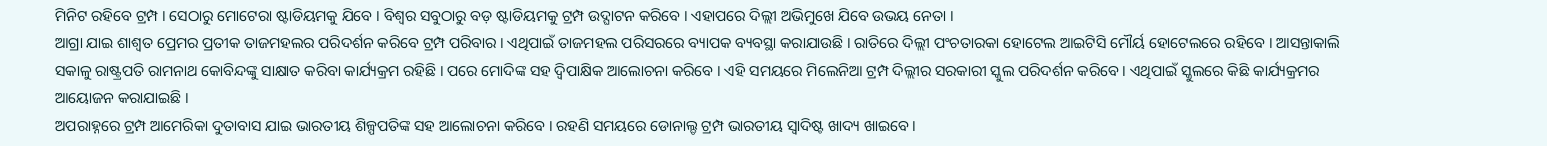ମିନିଟ ରହିବେ ଟ୍ରମ୍ପ । ସେଠାରୁ ମୋଟେରା ଷ୍ଟାଡିୟମକୁ ଯିବେ । ବିଶ୍ୱର ସବୁଠାରୁ ବଡ଼ ଷ୍ଟାଡିୟମକୁ ଟ୍ରମ୍ପ ଉଦ୍ଘାଟନ କରିବେ । ଏହାପରେ ଦିଲ୍ଲୀ ଅଭିମୁଖେ ଯିବେ ଉଭୟ ନେତା ।
ଆଗ୍ରା ଯାଇ ଶାଶ୍ୱତ ପ୍ରେମର ପ୍ରତୀକ ତାଜମହଲର ପରିଦର୍ଶନ କରିବେ ଟ୍ରମ୍ପ ପରିବାର । ଏଥିପାଇଁ ତାଜମହଲ ପରିସରରେ ବ୍ୟାପକ ବ୍ୟବସ୍ଥା କରାଯାଉଛି । ରାତିରେ ଦିଲ୍ଲୀ ପଂଚତାରକା ହୋଟେଲ ଆଇଟିସି ମୌର୍ୟ ହୋଟେଲରେ ରହିବେ । ଆସନ୍ତାକାଲି ସକାଳୁ ରାଷ୍ଟ୍ରପତି ରାମନାଥ କୋବିନ୍ଦଙ୍କୁ ସାକ୍ଷାତ କରିବା କାର୍ଯ୍ୟକ୍ରମ ରହିଛି । ପରେ ମୋଦିଙ୍କ ସହ ଦ୍ୱିପାକ୍ଷିକ ଆଲୋଚନା କରିବେ । ଏହି ସମୟରେ ମିଲେନିଆ ଟ୍ରମ୍ପ ଦିଲ୍ଲୀର ସରକାରୀ ସ୍କୁଲ ପରିଦର୍ଶନ କରିବେ । ଏଥିପାଇଁ ସ୍କୁଲରେ କିଛି କାର୍ଯ୍ୟକ୍ରମର ଆୟୋଜନ କରାଯାଇଛି ।
ଅପରାହ୍ନରେ ଟ୍ରମ୍ପ ଆମେରିକା ଦୁତାବାସ ଯାଇ ଭାରତୀୟ ଶିଳ୍ପପତିଙ୍କ ସହ ଆଲୋଚନା କରିବେ । ରହଣି ସମୟରେ ଡୋନାଲ୍ଡ ଟ୍ରମ୍ପ ଭାରତୀୟ ସ୍ୱାଦିଷ୍ଟ ଖାଦ୍ୟ ଖାଇବେ ।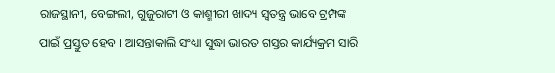ରାଜସ୍ଥାନୀ, ବେଙ୍ଗଲୀ, ଗୁଜୁରାଟୀ ଓ କାଶ୍ମୀରୀ ଖାଦ୍ୟ ସ୍ୱତନ୍ତ୍ର ଭାବେ ଟ୍ରମ୍ପଙ୍କ ପାଇଁ ପ୍ରସ୍ତୁତ ହେବ । ଆସନ୍ତାକାଲି ସଂଧ୍ୟା ସୁଦ୍ଧା ଭାରତ ଗସ୍ତର କାର୍ଯ୍ୟକ୍ରମ ସାରି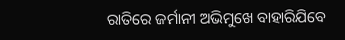ରାତିରେ ଜର୍ମାନୀ ଅଭିମୁଖେ ବାହାରିଯିବେ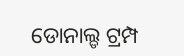ଡୋନାଲ୍ଡ ଟ୍ରମ୍ପ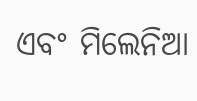ଏବଂ ମିଲେନିଆ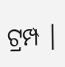ଟ୍ରମ୍ପ ।